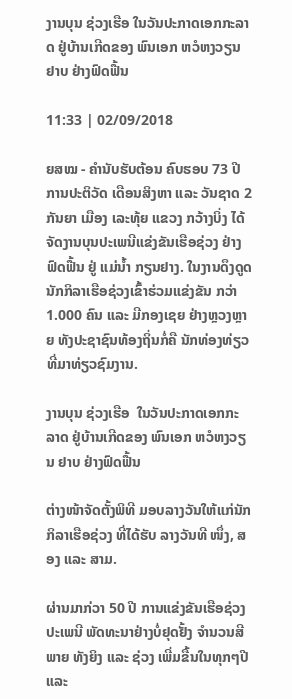ງານບຸນ ຊ່ວງເຮືອ ໃນວັນປະກາດເອກກະລາດ ຢູ່ບ້ານເກີດຂອງ ພົນເອກ ຫວໍຫງວຽນ ຢາບ ຢ່າງຟົດຟື້ນ

11:33 | 02/09/2018

ຍສໝ - ຄຳນັບຮັບຕ້ອນ ຄົບຮອບ 73 ປີ ການປະຕິວັດ ເດືອນສິງຫາ ແລະ ວັນຊາດ 2 ກັນຍາ ເມືອງ ເລະທຸ້ຍ ແຂວງ ກວ້າງບິ່ງ ໄດ້ຈັດງານບຸນປະເພນີແຂ່ງຂັນເຮືອຊ່ວງ ຢ່າງຟົດຟື້ນ ຢູ່ ແມ່ນ້ຳ ກຽນຢາງ. ໃນງານດຶງດູດນັກກິລາເຮືອຊ່ວງເຂົ້າຮ່ວມແຂ່ງຂັນ ກວ່າ 1.000 ຄົນ ແລະ ມີກອງເຊຍ ຢ່າງຫຼວງຫຼາຍ ທັງປະຊາຊົນທ້ອງຖິ່ນກໍ່ຄື ນັກທ່ອງທ່ຽວທີ່ມາທ່ຽວຊົມງານ.

ງານບຸນ ຊ່ວງເຮືອ  ໃນວັນປະກາດເອກກະລາດ ຢູ່ບ້ານເກີດຂອງ ພົນເອກ ຫວໍຫງວຽນ ຢາບ ຢ່າງຟົດຟື້ນ

ຕ່າງໜ້າຈັດຕັ້ງພິທີ ມອບລາງວັນໃຫ້ແກ່ນັກກິລາເຮືອຊ່ວງ ທີ່ໄດ້ຮັບ ລາງວັນທີ ໜຶ່ງ, ສອງ ແລະ ສາມ.

ຜ່ານມາກ່ວາ 50 ປີ ການແຂ່ງຂັນເຮືອຊ່ວງປະເພນີ ພັດທະນາຢ່າງບໍ່ຢຸດຢັ້ງ ຈຳນວນສີພາຍ ທັງຍິງ ແລະ ຊ່ວງ ເພີ່ມຂື້ນໃນທຸກໆປີ ແລະ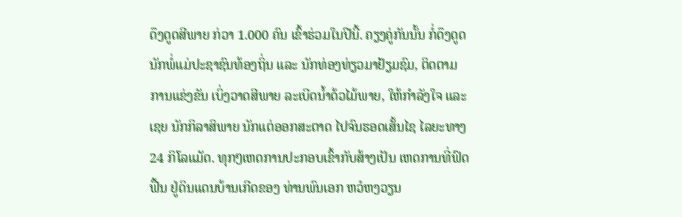ດຶງດູດສີພາຍ ກ່ວາ 1.000 ຄົນ ເຂົ້າຮ່ວມໃນປີນີ້. ຄຽງຄູ່ກັນນັ້ນ ກໍ່ດຶງດູດນັກພໍ່ແມ່ປະຊາຊົນທ້ອງຖິ່ນ ແລະ ນັກທ່ອງທ່ຽວມາຢ້ຽມຊົມ, ຕິດຕາມການແຂ່ງຂັນ ເບິ່ງວາດສີພາຍ ລະເບີດນ້ຳດ້ວໄມ້ພາຍ, ໃຫ້ກຳລັງໃຈ ແລະ ເຊຍ ນັກກິລາສິພາຍ ນັກແຕ່ອອກສະຕາດ ໄປຈົນຮອດເສັ້ນໄຊ ໄລຍະທາງ 24 ກິໂລແມັດ. ທຸກໆເຫດການປະກອບເຂົ້າກັບສ້າງເປັນ ເຫດການທີ່ຟົດຟື້ນ ຢູ່ດິນແດນບ້ານເກີດຂອງ ທ່ານພົນເອກ ຫວໍຫງວຽນ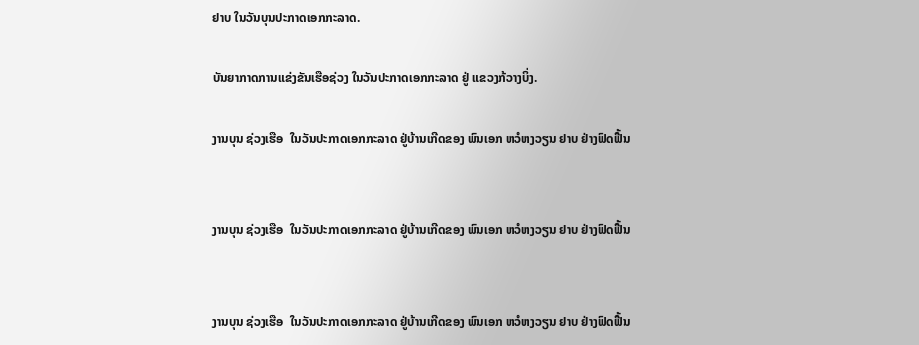ຢາບ ໃນວັນບຸນປະກາດເອກກະລາດ.

ບັນຍາກາດການແຂ່ງຂັນເຮືອຊ່ວງ ໃນວັນປະກາດເອກກະລາດ ຢູ່ ແຂວງກ້ວາງບິ່ງ.

ງານບຸນ ຊ່ວງເຮືອ  ໃນວັນປະກາດເອກກະລາດ ຢູ່ບ້ານເກີດຂອງ ພົນເອກ ຫວໍຫງວຽນ ຢາບ ຢ່າງຟົດຟື້ນ


ງານບຸນ ຊ່ວງເຮືອ  ໃນວັນປະກາດເອກກະລາດ ຢູ່ບ້ານເກີດຂອງ ພົນເອກ ຫວໍຫງວຽນ ຢາບ ຢ່າງຟົດຟື້ນ


ງານບຸນ ຊ່ວງເຮືອ  ໃນວັນປະກາດເອກກະລາດ ຢູ່ບ້ານເກີດຂອງ ພົນເອກ ຫວໍຫງວຽນ ຢາບ ຢ່າງຟົດຟື້ນ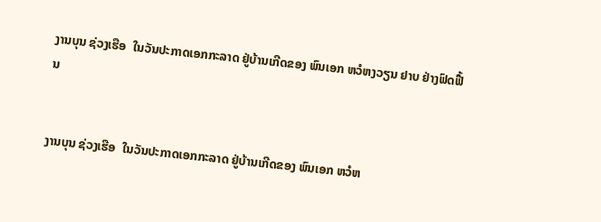ງານບຸນ ຊ່ວງເຮືອ  ໃນວັນປະກາດເອກກະລາດ ຢູ່ບ້ານເກີດຂອງ ພົນເອກ ຫວໍຫງວຽນ ຢາບ ຢ່າງຟົດຟື້ນ


ງານບຸນ ຊ່ວງເຮືອ  ໃນວັນປະກາດເອກກະລາດ ຢູ່ບ້ານເກີດຂອງ ພົນເອກ ຫວໍຫ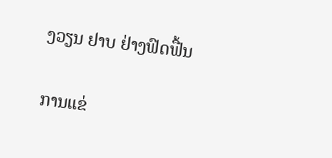ງວຽນ ຢາບ ຢ່າງຟົດຟື້ນ

ການແຂ່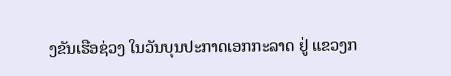ງຂັນເຮືອຊ່ວງ ໃນວັນບຸນປະກາດເອກກະລາດ ຢູ່ ແຂວງກ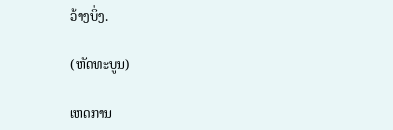ວ້າງບິ່ງ.

(ຫັດທະບູນ)

ເຫດການ